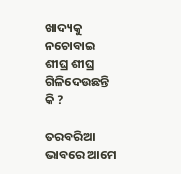ଖାଦ୍ୟକୁ ନଚୋବାଇ ଶୀଘ୍ର ଶୀଘ୍ର ଗିଳିଦେଉଛନ୍ତି କି ?

ତରବରିଆ ଭାବରେ ଆମେ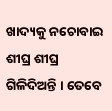ଖାଦ୍ୟକୁ ନଚୋବାଇ ଶୀଘ୍ର ଶୀଘ୍ର ଗିଳିଦିଅନ୍ତି । ତେବେ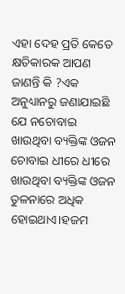ଏହା ଦେହ ପ୍ରତି କେତେ କ୍ଷତିକାରକ ଆପଣ ଜାଣନ୍ତି କି ?ଏକ ଅନୁଧ୍ୟାନରୁ ଜଣାଯାଇଛି ଯେ ନଚୋବାଇ ଖାଉଥିବା ବ୍ୟକ୍ତିଙ୍କ ଓଜନ ଚୋବାଇ ଧୀରେ ଧୀରେ ଖାଉଥିବା ବ୍ୟକ୍ତିଙ୍କ ଓଜନ ତୁଳନାରେ ଅଧିକ ହୋଇଥାଏ।ହଜମ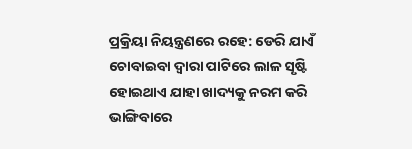ପ୍ରକ୍ରିୟା ନିୟନ୍ତ୍ରଣରେ ରହେ: ଡେରି ଯାଏଁ ଚୋବାଇବା ଦ୍ବାରା ପାଟିରେ ଲାଳ ସୃଷ୍ଟି ହୋଇଥାଏ ଯାହା ଖାଦ୍ୟକୁ ନରମ କରି ଭାଙ୍ଗିବାରେ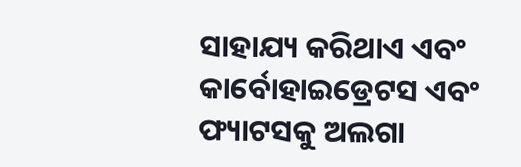ସାହାଯ୍ୟ କରିଥାଏ ଏବଂ କାର୍ବୋହାଇଡ୍ରେଟସ ଏବଂ ଫ୍ୟାଟସକୁ ଅଲଗା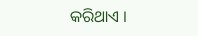କରିଥାଏ ।